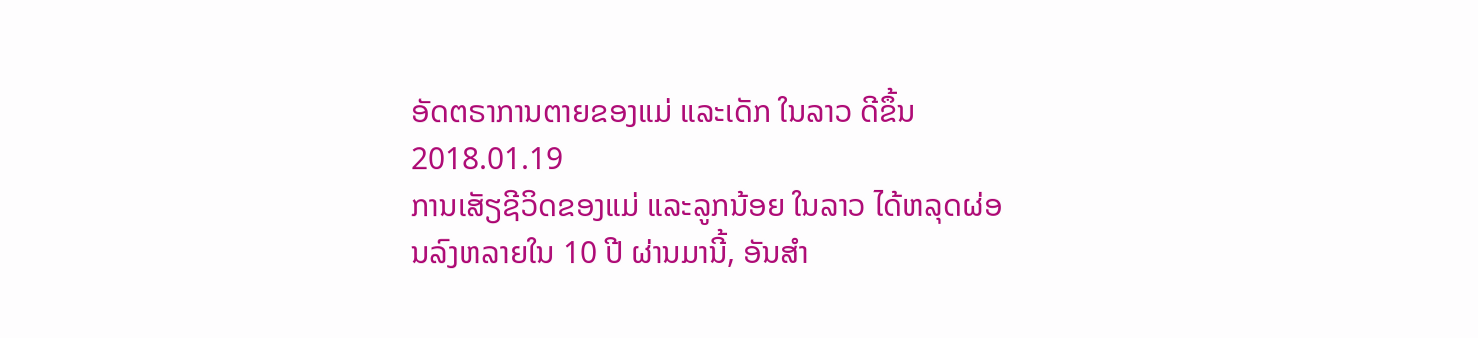ອັດຕຣາການຕາຍຂອງແມ່ ແລະເດັກ ໃນລາວ ດີຂຶ້ນ
2018.01.19
ການເສັຽຊີວິດຂອງແມ່ ແລະລູກນ້ອຍ ໃນລາວ ໄດ້ຫລຸດຜ່ອນລົງຫລາຍໃນ 10 ປີ ຜ່ານມານີ້, ອັນສໍາ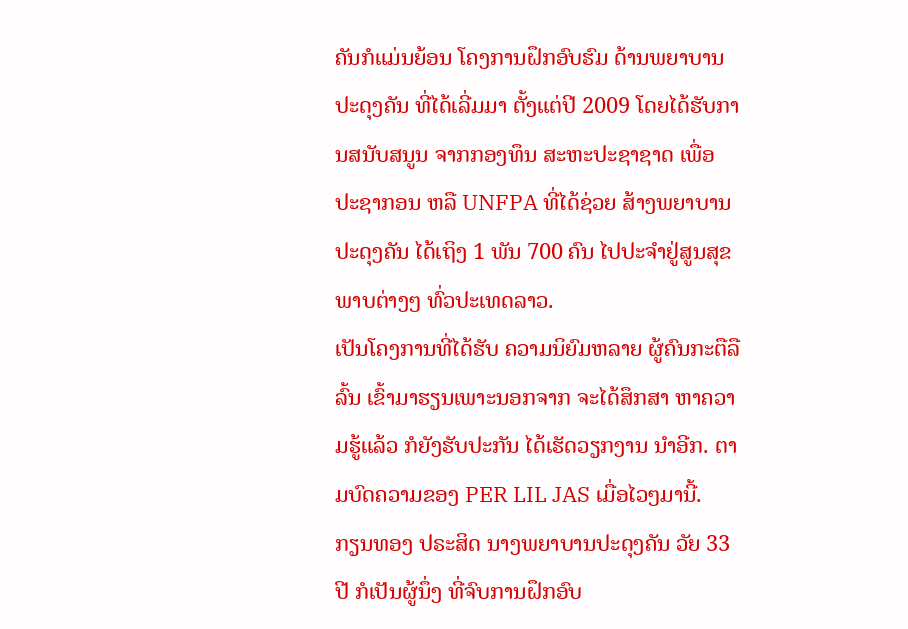ຄັນກໍແມ່ນຍ້ອນ ໂຄງການຝຶກອົບຮົມ ດ້ານພຍາບານ ປະດຸງຄັນ ທີ່ໄດ້ເລີ່ມມາ ຕັ້ງແຕ່ປີ 2009 ໂດຍໄດ້ຮັບການສນັບສນູນ ຈາກກອງທຶນ ສະຫະປະຊາຊາດ ເພື່ອ ປະຊາກອນ ຫລື UNFPA ທີ່ໄດ້ຊ່ວຍ ສ້າງພຍາບານ ປະດຸງຄັນ ໄດ້ເຖິງ 1 ພັນ 700 ຄົນ ໄປປະຈໍາຢູ່ສູນສຸຂພາບຕ່າງໆ ທົ່ວປະເທດລາວ.
ເປັນໂຄງການທີ່ໄດ້ຮັບ ຄວາມນິຍົມຫລາຍ ຜູ້ຄົນກະຕືລືລົ້ນ ເຂົ້າມາຮຽນເພາະນອກຈາກ ຈະໄດ້ສຶກສາ ຫາຄວາມຮູ້ແລ້ວ ກໍຍັງຮັບປະກັນ ໄດ້ເຮັດວຽກງານ ນໍາອີກ. ຕາມບົດຄວາມຂອງ PER LIL JAS ເມື່ອໄວໆມານີ້.
ກຽນທອງ ປຣະສິດ ນາງພຍາບານປະດຸງຄັນ ວັຍ 33 ປີ ກໍເປັນຜູ້ນຶ່ງ ທີ່ຈົບການຝຶກອົບ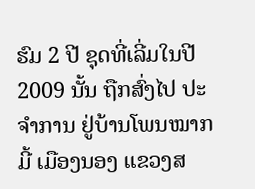ຮົມ 2 ປີ ຊຸດທີ່ເລີ່ມໃນປີ 2009 ນັ້ນ ຖືກສົ່ງໄປ ປະຈໍາການ ຢູ່ບ້ານໂພນໝາກມີ້ ເມືອງນອງ ແຂວງສ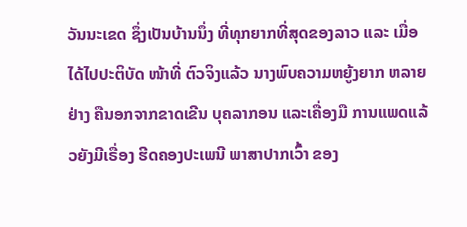ວັນນະເຂດ ຊຶ່ງເປັນບ້ານນຶ່ງ ທີ່ທຸກຍາກທີ່ສຸດຂອງລາວ ແລະ ເມື່ອໄດ້ໄປປະຕິບັດ ໜ້າທີ່ ຕົວຈິງແລ້ວ ນາງພົບຄວາມຫຍູ້ງຍາກ ຫລາຍຢ່າງ ຄືນອກຈາກຂາດເຂີນ ບຸຄລາກອນ ແລະເຄື່ອງມື ການແພດແລ້ວຍັງມີເຣື່ອງ ຮີດຄອງປະເພນີ ພາສາປາກເວົ້າ ຂອງ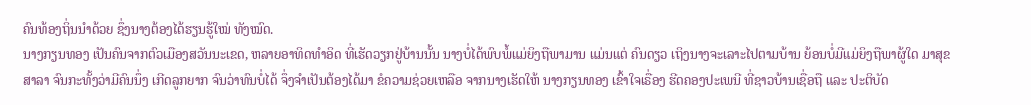ຄົນທ້ອງຖິ່ນນໍາດ້ວຍ ຊຶ່ງນາງຕ້ອງໄດ້ຮຽນຮູ້ໃໝ່ ທັງໝົດ.
ນາງກຽນທອງ ເປັນຄົນຈາກຕົວເມືອງສວັນນະເຂດ, ຫລາຍອາທິດທໍາອິດ ທີ່ເຮັດວຽກຢູ່ບ້ານນັ້ນ ນາງບໍ່ໄດ້ພົບພໍ້ແມ່ຍິງຖືພາມານ ແມ່ນແຕ່ ຄົນດຽວ ເຖິງນາງຈະເລາະໄປຕາມບ້ານ ຍ້ອນບໍ່ມີແມ່ຍິງຖືພາຜູ້ໃດ ມາສຸຂສາລາ ຈົນກະທັ້ງວ່າມີຄົນນຶ່ງ ເກີດລູກຍາກ ຈົນວ່າທົນບໍ່ໄດ້ ຈຶ່ງຈໍາເປັນຕ້ອງໄດ້ມາ ຂໍຄວາມຊ່ວຍເຫລືອ ຈາກນາງເຮັດໃຫ້ ນາງກຽນທອງ ເຂົ້າໃຈເຣື່ອງ ຮີດຄອງປະເພນີ ທີ່ຊາວບ້ານເຊື່ອຖື ແລະ ປະຕິບັດ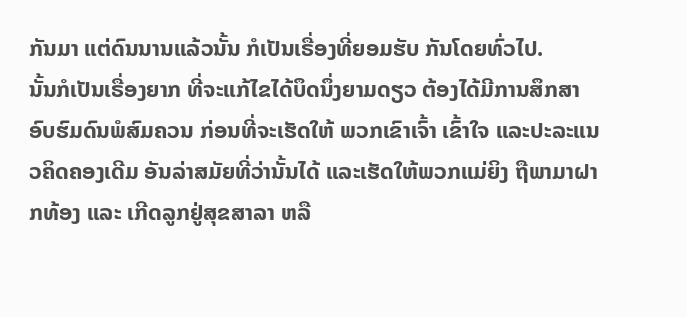ກັນມາ ແຕ່ດົນນານແລ້ວນັ້ນ ກໍເປັນເຣື່ອງທີ່ຍອມຮັບ ກັນໂດຍທົ່ວໄປ.
ນັ້ນກໍເປັນເຣື່ອງຍາກ ທີ່ຈະແກ້ໄຂໄດ້ບຶດນຶ່ງຍາມດຽວ ຕ້ອງໄດ້ມີການສຶກສາ ອົບຮົມດົນພໍສົມຄວນ ກ່ອນທີ່ຈະເຮັດໃຫ້ ພວກເຂົາເຈົ້າ ເຂົ້າໃຈ ແລະປະລະແນວຄິດຄອງເດີມ ອັນລ່າສມັຍທີ່ວ່ານັ້ນໄດ້ ແລະເຮັດໃຫ້ພວກແມ່ຍິງ ຖືພາມາຝາກທ້ອງ ແລະ ເກີດລູກຢູ່ສຸຂສາລາ ຫລື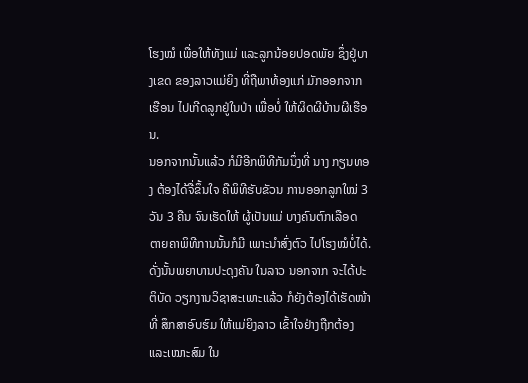ໂຮງໝໍ ເພື່ອໃຫ້ທັງແມ່ ແລະລູກນ້ອຍປອດພັຍ ຊຶ່ງຢູ່ບາງເຂດ ຂອງລາວແມ່ຍິງ ທີ່ຖືພາທ້ອງແກ່ ມັກອອກຈາກເຮືອນ ໄປເກີດລູກຢູ່ໃນປ່າ ເພື່ອບໍ່ ໃຫ້ຜິດຜີບ້ານຜີເຮືອນ.
ນອກຈາກນັ້ນແລ້ວ ກໍມີອີກພິທີກັມນຶ່ງທີ່ ນາງ ກຽນທອງ ຕ້ອງໄດ້ຈື່ຂຶ້ນໃຈ ຄືພິທີຮັບຂັວນ ການອອກລູກໃໝ່ 3 ວັນ 3 ຄືນ ຈົນເຮັດໃຫ້ ຜູ້ເປັນແມ່ ບາງຄົນຕົກເລືອດ ຕາຍຄາພິທີການນັ້ນກໍມີ ເພາະນໍາສົ່ງຕົວ ໄປໂຮງໝໍບໍ່ໄດ້. ດັ່ງນັ້ນພຍາບານປະດຸງຄັນ ໃນລາວ ນອກຈາກ ຈະໄດ້ປະຕິບັດ ວຽກງານວິຊາສະເພາະແລ້ວ ກໍຍັງຕ້ອງໄດ້ເຮັດໜ້າທີ່ ສຶກສາອົບຮົມ ໃຫ້ແມ່ຍິງລາວ ເຂົ້າໃຈຢ່າງຖືກຕ້ອງ ແລະເໝາະສົມ ໃນ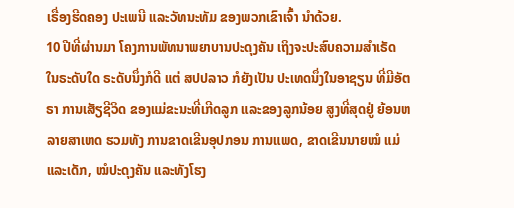ເຣື່ອງຮີດຄອງ ປະເພນີ ແລະວັທນະທັມ ຂອງພວກເຂົາເຈົ້າ ນໍາດ້ວຍ.
10 ປີທີ່ຜ່ານມາ ໂຄງການພັທນາພຍາບານປະດຸງຄັນ ເຖິງຈະປະສົບຄວາມສໍາເຣັດ ໃນຣະດັບໃດ ຣະດັບນຶ່ງກໍດີ ແຕ່ ສປປລາວ ກໍຍັງເປັນ ປະເທດນຶ່ງໃນອາຊຽນ ທີ່ມີອັຕຣາ ການເສັຽຊີວິດ ຂອງແມ່ຂະນະທີ່ເກີດລູກ ແລະຂອງລູກນ້ອຍ ສູງທີ່ສຸດຢູ່ ຍ້ອນຫລາຍສາເຫດ ຮວມທັງ ການຂາດເຂີນອຸປກອນ ການແພດ, ຂາດເຂີນນາຍໝໍ ແມ່ແລະເດັກ, ໝໍປະດຸງຄັນ ແລະທັງໂຮງ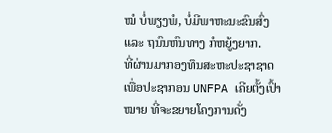ໝໍ ບໍ່ພຽງພໍ, ບໍ່ມີພາຫະນະຂົນສົ່ງ ແລະ ຖນົນຫົນທາງ ກໍຫຍູ້ງຍາກ.
ທີ່ຜ່ານມາກອງທຶນສະຫະປະຊາຊາດ ເພື່ອປະຊາກອນ UNFPA ເຄີຍຕັ້ງເປົ້າໝາຍ ທີ່ຈະຂຍາຍໂຄງການດັ່ງ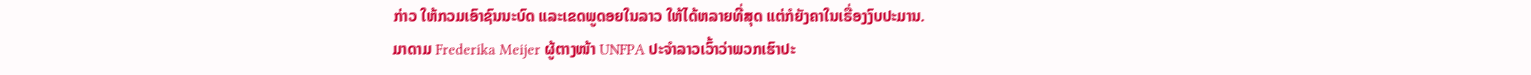ກ່າວ ໃຫ້ກວມເອົາຊົນນະບົດ ແລະເຂດພູດອຍໃນລາວ ໃຫ້ໄດ້ຫລາຍທີ່ສຸດ ແຕ່ກໍຍັງຄາໃນເຣື່ອງງົບປະມານ.
ມາດາມ Frederika Meijer ຜູ້ຕາງໜ້າ UNFPA ປະຈໍາລາວເວົ້າວ່າພວກເຮົາປະ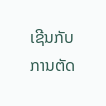ເຊີນກັບ ການຕັດ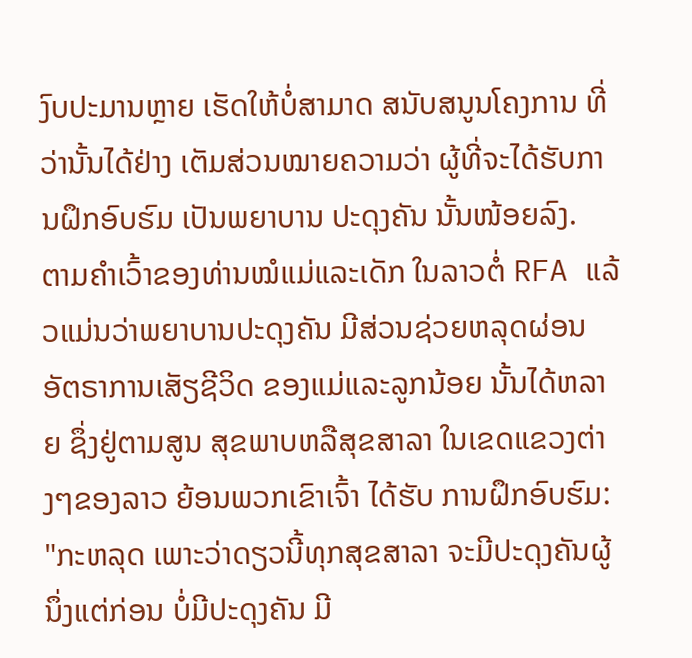ງົບປະມານຫຼາຍ ເຮັດໃຫ້ບໍ່ສາມາດ ສນັບສນູນໂຄງການ ທີ່ວ່ານັ້ນໄດ້ຢ່າງ ເຕັມສ່ວນໝາຍຄວາມວ່າ ຜູ້ທີ່ຈະໄດ້ຮັບການຝຶກອົບຮົມ ເປັນພຍາບານ ປະດຸງຄັນ ນັ້ນໜ້ອຍລົງ.
ຕາມຄໍາເວົ້າຂອງທ່ານໝໍແມ່ແລະເດັກ ໃນລາວຕໍ່ RFA ແລ້ວແມ່ນວ່າພຍາບານປະດຸງຄັນ ມີສ່ວນຊ່ວຍຫລຸດຜ່ອນ ອັຕຣາການເສັຽຊີວິດ ຂອງແມ່ແລະລູກນ້ອຍ ນັ້ນໄດ້ຫລາຍ ຊຶ່ງຢູ່ຕາມສູນ ສຸຂພາບຫລືສຸຂສາລາ ໃນເຂດແຂວງຕ່າງໆຂອງລາວ ຍ້ອນພວກເຂົາເຈົ້າ ໄດ້ຮັບ ການຝຶກອົບຮົມ:
"ກະຫລຸດ ເພາະວ່າດຽວນີ້ທຸກສຸຂສາລາ ຈະມີປະດຸງຄັນຜູ້ນຶ່ງແຕ່ກ່ອນ ບໍ່ມີປະດຸງຄັນ ມີ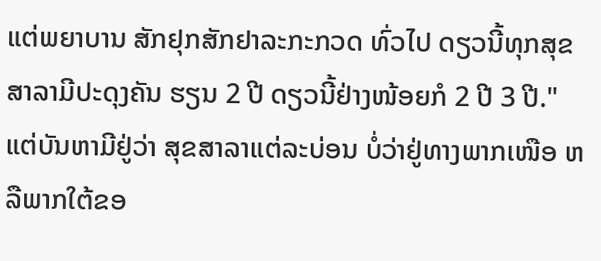ແຕ່ພຍາບານ ສັກຢຸກສັກຢາລະກະກວດ ທົ່ວໄປ ດຽວນີ້ທຸກສຸຂສາລາມີປະດຸງຄັນ ຮຽນ 2 ປີ ດຽວນີ້ຢ່າງໜ້ອຍກໍ 2 ປີ 3 ປີ."
ແຕ່ບັນຫາມີຢູ່ວ່າ ສຸຂສາລາແຕ່ລະບ່ອນ ບໍ່ວ່າຢູ່ທາງພາກເໜືອ ຫລືພາກໃຕ້ຂອ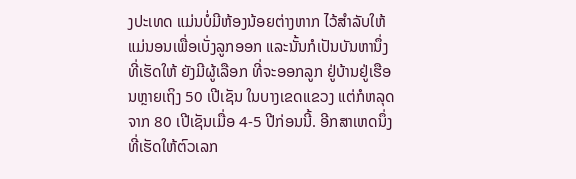ງປະເທດ ແມ່ນບໍ່ມີຫ້ອງນ້ອຍຕ່າງຫາກ ໄວ້ສໍາລັບໃຫ້ ແມ່ນອນເພື່ອເບັ່ງລູກອອກ ແລະນັ້ນກໍເປັນບັນຫານຶ່ງ ທີ່ເຮັດໃຫ້ ຍັງມີຜູ້ເລືອກ ທີ່ຈະອອກລູກ ຢູ່ບ້ານຢູ່ເຮືອນຫຼາຍເຖິງ 50 ເປີເຊັນ ໃນບາງເຂດແຂວງ ແຕ່ກໍຫລຸດຈາກ 80 ເປີເຊັນເມື່ອ 4-5 ປີກ່ອນນີ້. ອີກສາເຫດນຶ່ງທີ່ເຮັດໃຫ້ຕົວເລກ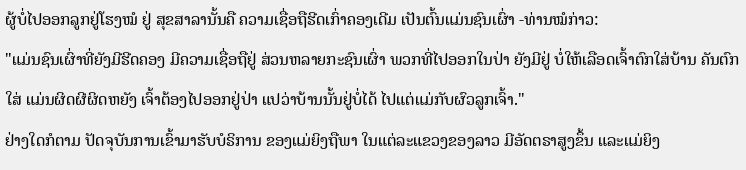ຜູ້ບໍ່ໄປອອກລູກຢູ່ໂຮງໝໍ ຢູ່ ສຸຂສາລານັ້ນຄື ຄວາມເຊື່ອຖືຮີດເກົ່າຄອງເດີມ ເປັນຕົ້ນແມ່ນຊົນເຜົ່າ -ທ່ານໝໍກ່າວ:
"ແມ່ນຊົນເຜົ່າທີ່ຍັງມີຮີດຄອງ ມີຄວາມເຊື່ອຖືຢູ່ ສ່ວນຫລາຍກະຊົນເຜົ່າ ພວກທີ່ໄປອອກໃນປ່າ ຍັງມີຢູ່ ບໍ່ໃຫ້ເລືອດເຈົ້າຕົກໃສ່ບ້ານ ຄັນຕົກໃສ່ ແມ່ນຜິດຜີຜິດຫຍັງ ເຈົ້າຕ້ອງໄປອອກຢູ່ປ່າ ແປວ່າບ້ານນັ້ນຢູ່ບໍ່ໄດ້ ໄປແຕ່ແມ່ກັບຜົວລູກເຈົ້າ."
ຢ່າງໃດກໍຕາມ ປັດຈຸບັນການເຂົ້າມາຮັບບໍຣິການ ຂອງແມ່ຍິງຖືພາ ໃນແຕ່ລະແຂວງຂອງລາວ ມີອັດຕຣາສູງຂຶ້ນ ແລະແມ່ຍິງ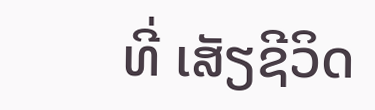ທີ່ ເສັຽຊີວິດ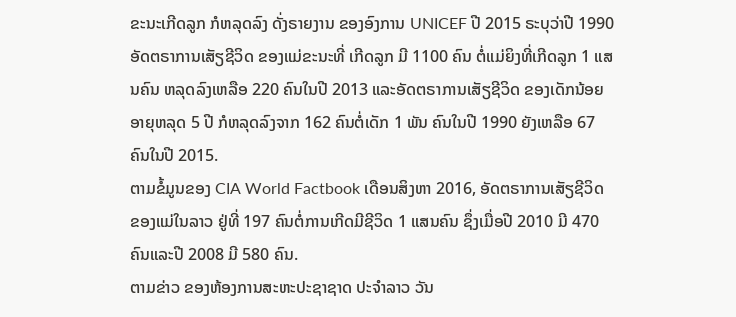ຂະນະເກີດລູກ ກໍຫລຸດລົງ ດັ່ງຣາຍງານ ຂອງອົງການ UNICEF ປີ 2015 ຣະບຸວ່າປີ 1990 ອັດຕຣາການເສັຽຊີວິດ ຂອງແມ່ຂະນະທີ່ ເກີດລູກ ມີ 1100 ຄົນ ຕໍ່ແມ່ຍິງທີ່ເກີດລູກ 1 ແສນຄົນ ຫລຸດລົງເຫລືອ 220 ຄົນໃນປີ 2013 ແລະອັດຕຣາການເສັຽຊີວິດ ຂອງເດັກນ້ອຍ ອາຍຸຫລຸດ 5 ປີ ກໍຫລຸດລົງຈາກ 162 ຄົນຕໍ່ເດັກ 1 ພັນ ຄົນໃນປີ 1990 ຍັງເຫລືອ 67 ຄົນໃນປີ 2015.
ຕາມຂໍ້ມູນຂອງ CIA World Factbook ເດືອນສິງຫາ 2016, ອັດຕຣາການເສັຽຊີວິດ ຂອງແມ່ໃນລາວ ຢູ່ທີ່ 197 ຄົນຕໍ່ການເກີດມີຊີວິດ 1 ແສນຄົນ ຊຶ່ງເມື່ອປີ 2010 ມີ 470 ຄົນແລະປີ 2008 ມີ 580 ຄົນ.
ຕາມຂ່າວ ຂອງຫ້ອງການສະຫະປະຊາຊາດ ປະຈໍາລາວ ວັນ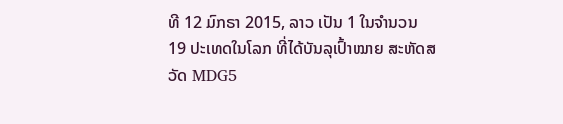ທີ 12 ມົກຣາ 2015, ລາວ ເປັນ 1 ໃນຈໍານວນ 19 ປະເທດໃນໂລກ ທີ່ໄດ້ບັນລຸເປົ້າໝາຍ ສະຫັດສວັດ MDG5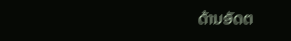ດ້ານອັດຕ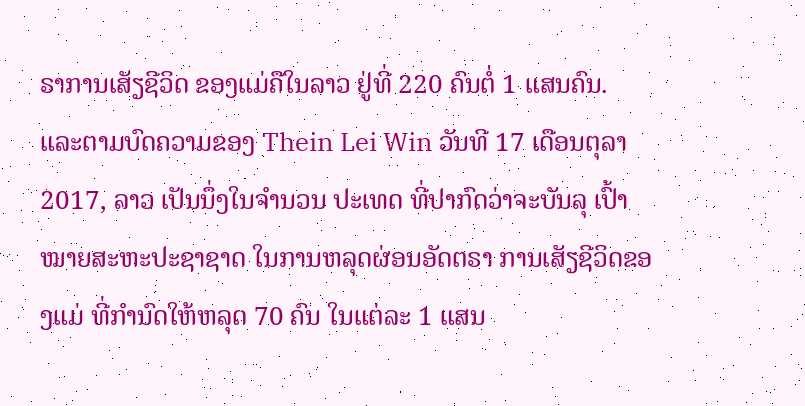ຣາການເສັຽຊີວິດ ຂອງແມ່ຄືໃນລາວ ຢູ່ທີ່ 220 ຄົນຕໍ່ 1 ແສນຄົນ.
ແລະຕາມບົດຄວາມຂອງ Thein Lei Win ວັນທີ 17 ເດືອນຕຸລາ 2017, ລາວ ເປັນນຶ່ງໃນຈໍານວນ ປະເທດ ທີ່ປາກົດວ່າຈະບັນລຸ ເປົ້າໝາຍສະຫະປະຊາຊາດ ໃນການຫລຸດຜ່ອນອັດຕຣາ ການເສັຽຊີວິດຂອງແມ່ ທີ່ກໍານົດໃຫ້ຫລຸດ 70 ຄົນ ໃນແຕ່ລະ 1 ແສນ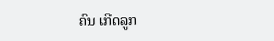ຄົນ ເກີດລູກ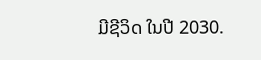ມີຊີວິດ ໃນປີ 2030.